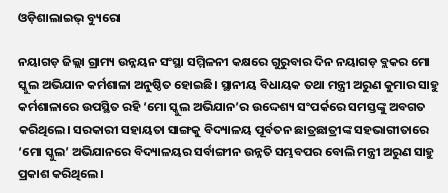ଓଡ଼ିଶାଲାଇଭ୍ ବ୍ୟୁରୋ

ନୟାଗଡ଼ ଜିଲ୍ଲା ଗ୍ରାମ୍ୟ ଉନ୍ନୟନ ସଂସ୍ଥା ସମ୍ମିଳନୀ କକ୍ଷରେ ଗୁରୁବାର ଦିନ ନୟାଗଡ଼ ବ୍ଲକର ମୋ ସ୍କୁଲ ଅଭିଯାନ କର୍ମଶାଳା ଅନୁଷ୍ଠିତ ହୋଇଛି। ସ୍ଥାନୀୟ ବିଧାୟକ ତଥା ମନ୍ତ୍ରୀ ଅରୁଣ କୁମାର ସାହୁ କର୍ମଶାଳାରେ ଉପସ୍ଥିତ ରହି ‘ମୋ ସ୍କୁଲ ଅଭିଯାନ’ର ଉଦ୍ଦେଶ୍ୟ ସଂପର୍କରେ ସମସ୍ତଙ୍କୁ ଅବଗତ କରିଥିଲେ। ସରକାରୀ ସହାୟତା ସାଙ୍ଗକୁ ବିଦ୍ୟାଳୟ ପୂର୍ବତନ ଛାତ୍ରଛାତ୍ରୀଙ୍କ ସହଭାଗୀତାରେ ‘ମୋ ସ୍କୁଲ’ ଅଭିଯାନରେ ବିଦ୍ୟାଳୟର ସର୍ବାଙ୍ଗୀନ ଉନ୍ନତି ସମ୍ଭବପର ବୋଲି ମନ୍ତ୍ରୀ ଅରୁଣ ସାହୁ ପ୍ରକାଶ କରିଥିଲେ।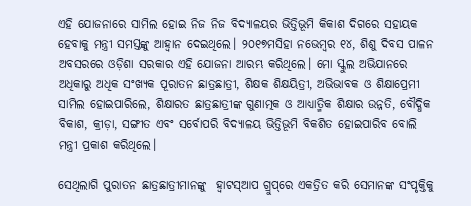ଏହି ଯୋଜନାରେ ସାମିଲ ହୋଇ ନିଜ ନିଜ ବିଦ୍ୟାଳୟର ଭିତ୍ତିଭୂମି କିକାଶ ଦିଗରେ ସହାୟକ ହେବାକୁ ମନ୍ତ୍ରୀ ସମସ୍ତଙ୍କୁ ଆହ୍ୱାନ ଦେଇଥିଲେ। ୨୦୧୭ମସିହା ନଭେମ୍ବର ୧୪, ଶିଶୁ ଦିବସ ପାଳନ ଅବସରରେ ଓଡ଼ିଶା ସରକାର ଏହି ଯୋଜନା ଆରମ୍ଭ କରିଥିଲେ। ମୋ ସ୍କୁଲ ଅଭିଯାନରେ ଅଧିକାରୁ ଅଧିକ ସଂଖ୍ୟକ ପୂରାତନ ଛାତ୍ରଛାତ୍ରୀ, ଶିକ୍ଷକ ଶିକ୍ଷୟିତ୍ରୀ, ଅଭିଭାବକ ଓ ଶିକ୍ଷାପ୍ରେମୀ ସାମିଲ ହୋଇପାରିଲେ, ଶିକ୍ଷାରତ ଛାତ୍ରଛାତ୍ରୀଙ୍କ ଗୁଣାତ୍ମକ ଓ ଆଧ୍ୟାତ୍ମିକ ଶିକ୍ଷାର ଉନ୍ନତି, ବୌଦ୍ଧିକ ବିକାଶ, କ୍ରୀଡ଼ା, ସଙ୍ଗୀତ ଏବଂ ସର୍ବୋପରି ବିଦ୍ୟାଳୟ ଭିତ୍ତିଭୂମି ବିକଶିତ ହୋଇପାରିବ ବୋଲି ମନ୍ତ୍ରୀ ପ୍ରକାଶ କରିଥିଲେ।

ସେଥିଲାଗି ପୁରାତନ ଛାତ୍ରଛାତ୍ରୀମାନଙ୍କୁ  ହ୍ୱାଟସ୍‌ଆପ ଗ୍ରୁପ୍‌ରେ ଏକତ୍ରିତ କରି ସେମାନଙ୍କ ସଂପୃକ୍ତିକୁ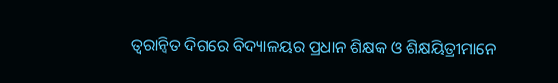ତ୍ୱରାନ୍ୱିତ ଦିଗରେ ବିଦ୍ୟାଳୟର ପ୍ରଧାନ ଶିକ୍ଷକ ଓ ଶିକ୍ଷୟିତ୍ରୀମାନେ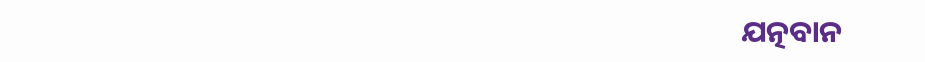ଯତ୍ନବାନ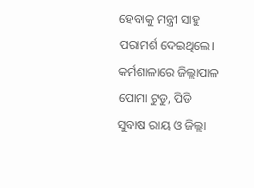ହେବାକୁ ମନ୍ତ୍ରୀ ସାହୁ ପରାମର୍ଶ ଦେଇଥିଲେ। କର୍ମଶାଳାରେ ଜିଲ୍ଲାପାଳ ପୋମା ଟୁଡୁ, ପିଡି ସୁବାଷ ରାୟ ଓ ଜିଲ୍ଲା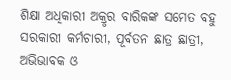ଶିକ୍ଷା ଅଧିକାରୀ ଅକ୍ରୃର ବାରିକଙ୍କ ସମେତ ବହୁ ସରକାରୀ କର୍ମଚାରୀ, ପୂର୍ବତନ ଛାତ୍ର ଛାତ୍ରୀ, ଅଭିଭାବକ ଓ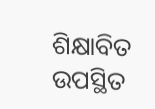ଶିକ୍ଷାବିତ ଉପସ୍ଥିତ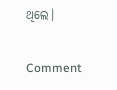ଥିଲେ।

Comment